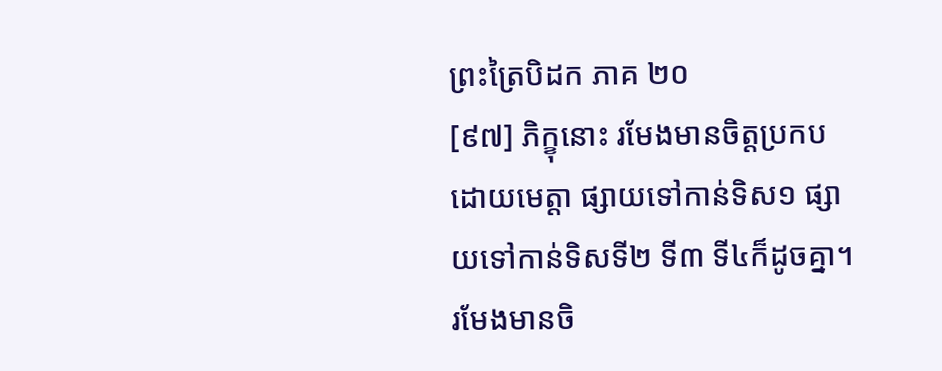ព្រះត្រៃបិដក ភាគ ២០
[៩៧] ភិក្ខុនោះ រមែងមានចិត្តប្រកបដោយមេត្តា ផ្សាយទៅកាន់ទិស១ ផ្សាយទៅកាន់ទិសទី២ ទី៣ ទី៤ក៏ដូចគ្នា។ រមែងមានចិ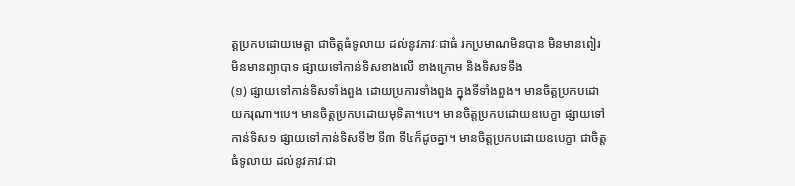ត្តប្រកបដោយមេត្តា ជាចិត្តធំទូលាយ ដល់នូវភាវៈជាធំ រកប្រមាណមិនបាន មិនមានពៀរ មិនមានព្យាបាទ ផ្សាយទៅកាន់ទិសខាងលើ ខាងក្រោម និងទិសទទឹង
(១) ផ្សាយទៅកាន់ទិសទាំងពួង ដោយប្រការទាំងពួង ក្នុងទីទាំងពួង។ មានចិត្តប្រកបដោយករុណា។បេ។ មានចិត្តប្រកបដោយមុទិតា។បេ។ មានចិត្តប្រកបដោយឧបេក្ខា ផ្សាយទៅកាន់ទិស១ ផ្សាយទៅកាន់ទិសទី២ ទី៣ ទី៤ក៏ដូចគ្នា។ មានចិត្តប្រកបដោយឧបេក្ខា ជាចិត្តធំទូលាយ ដល់នូវភាវៈជា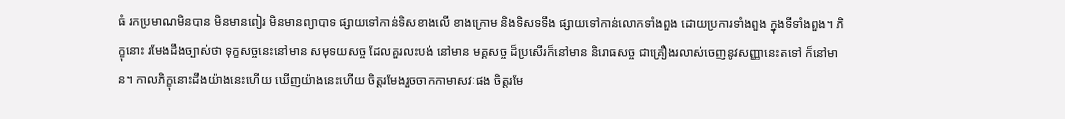ធំ រកប្រមាណមិនបាន មិនមានពៀរ មិនមានព្យាបាទ ផ្សាយទៅកាន់ទិសខាងលើ ខាងក្រោម និងទិសទទឹង ផ្សាយទៅកាន់លោកទាំងពួង ដោយប្រការទាំងពួង ក្នុងទីទាំងពួង។ ភិក្ខុនោះ រមែងដឹងច្បាស់ថា ទុក្ខសច្ចនេះនៅមាន សមុទយសច្ច ដែលគួរលះបង់ នៅមាន មគ្គសច្ច ដ៏ប្រសើរក៏នៅមាន និរោធសច្ច ជាគ្រឿងរលាស់ចេញនូវសញ្ញានេះតទៅ ក៏នៅមាន។ កាលភិក្ខុនោះដឹងយ៉ាងនេះហើយ ឃើញយ៉ាងនេះហើយ ចិត្តរមែងរួចចាកកាមាសវៈផង ចិត្តរមែ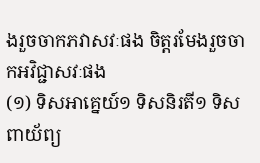ងរួចចាកភវាសវៈផង ចិត្តរមែងរួចចាកអវិជ្ជាសវៈផង
(១) ទិសអាគ្នេយ៍១ ទិសនិរតី១ ទិសពាយ័ព្យ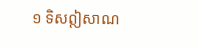១ ទិសឦសាណ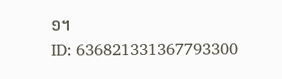១។
ID: 636821331367793300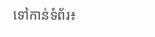ទៅកាន់ទំព័រ៖